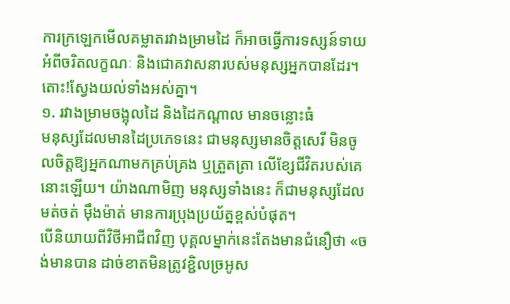ការក្រឡេកមើលគម្លាតរវាងម្រាមដៃ ក៏អាចធ្វើការទស្សន៍ទាយអំពីចរិតលក្ខណៈ និងជោគវាសនារបស់មនុស្សអ្នកបានដែរ។ តោះ!ស្វែងយល់ទាំងអស់គ្នា។
១. រវាងម្រាមចង្អុលដៃ និងដៃកណ្ដាល មានចន្លោះធំ
មនុស្សដែលមានដៃប្រភេទនេះ ជាមនុស្សមានចិត្តសេរី មិនចូលចិត្តឱ្យអ្នកណាមកគ្រប់គ្រង ឬត្រួតត្រា លើខ្សែជីវិតរបស់គេនោះឡើយ។ យ៉ាងណាមិញ មនុស្សទាំងនេះ ក៏ជាមនុស្សដែលមត់ចត់ ម៉ឹងម៉ាត់ មានការប្រុងប្រយ័ត្នខ្ពស់បំផុត។
បើនិយាយពីវិថីអាជីពវិញ បុគ្គលម្នាក់នេះតែងមានជំនឿថា «ចង់មានបាន ដាច់ខាតមិនត្រូវខ្ជិលច្រអូស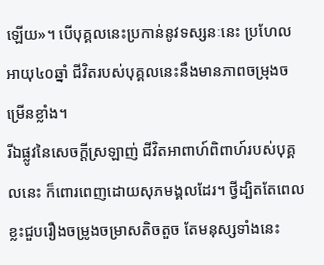ឡើយ»។ បើបុគ្គលនេះប្រកាន់នូវទស្សនៈនេះ ប្រហែលអាយុ៤០ឆ្នាំ ជីវិតរបស់បុគ្គលនេះនឹងមានភាពចម្រុងចម្រើនខ្លាំង។
រីឯផ្លូវនៃសេចក្ដីស្រឡាញ់ ជីវិតអាពាហ៍ពិពាហ៍របស់បុគ្គលនេះ ក៏ពោរពេញដោយសុភមង្គលដែរ។ ថ្វីដ្បិតតែពេលខ្លះជួបរឿងចម្រូងចម្រាសតិចតួច តែមនុស្សទាំងនេះ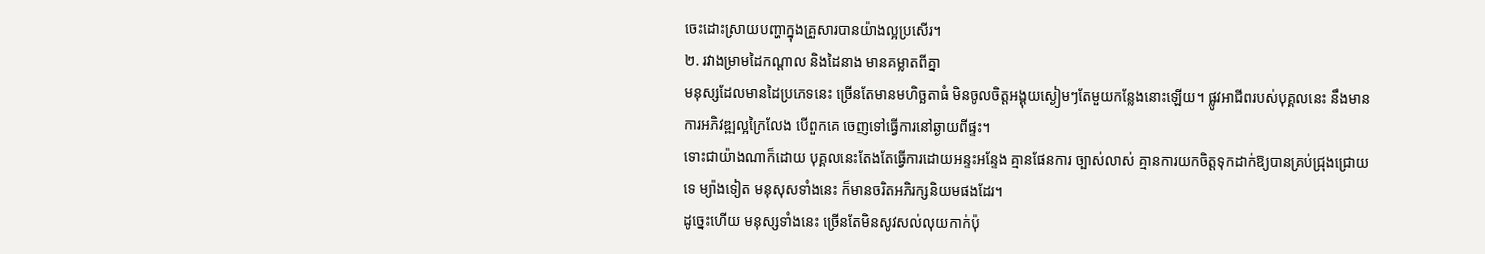ចេះដោះស្រាយបញ្ហាក្នុងគ្រួសារបានយ៉ាងល្អប្រសើរ។
២. រវាងម្រាមដៃកណ្តាល និងដៃនាង មានគម្លាតពីគ្នា
មនុស្សដែលមានដៃប្រភេទនេះ ច្រើនតែមានមហិច្ឆតាធំ មិនចូលចិត្តអង្គុយស្ងៀមៗតែមួយកន្លែងនោះឡើយ។ ផ្លូវអាជីពរបស់បុគ្គលនេះ នឹងមានការអភិវឌ្ឍល្អក្រៃលែង បើពួកគេ ចេញទៅធ្វើការនៅឆ្ងាយពីផ្ទះ។
ទោះជាយ៉ាងណាក៏ដោយ បុគ្គលនេះតែងតែធ្វើការដោយអន្ទះអន្ទែង គ្មានផែនការ ច្បាស់លាស់ គ្មានការយកចិត្តទុកដាក់ឱ្យបានគ្រប់ជ្រុងជ្រោយទេ ម្យ៉ាងទៀត មនុសុសទាំងនេះ ក៏មានចរិតអភិរក្សនិយមផងដែរ។
ដូច្នេះហើយ មនុស្សទាំងនេះ ច្រើនតែមិនសូវសល់លុយកាក់ប៉ុ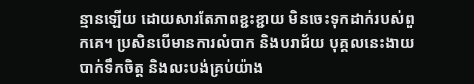ន្មានឡើយ ដោយសារតែភាពខ្ជះខ្ជាយ មិនចេះទុកដាក់របស់ពួកគេ។ ប្រសិនបើមានការលំបាក និងបរាជ័យ បុគ្គលនេះងាយបាក់ទឹកចិត្ត និងលះបង់គ្រប់យ៉ាង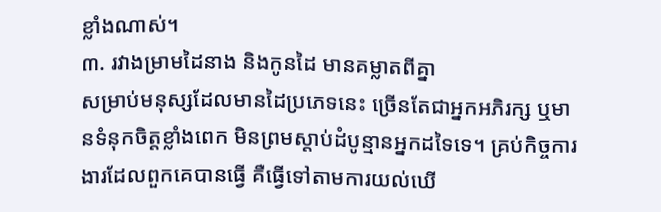ខ្លាំងណាស់។
៣. រវាងម្រាមដៃនាង និងកូនដៃ មានគម្លាតពីគ្នា
សម្រាប់មនុស្សដែលមានដៃប្រភេទនេះ ច្រើនតែជាអ្នកអភិរក្ស ឬមានទំនុកចិត្តខ្លាំងពេក មិនព្រមស្តាប់ដំបូន្មានអ្នកដទៃទេ។ គ្រប់កិច្ចការងារដែលពួកគេបានធ្វើ គឺធ្វើទៅតាមការយល់ឃើ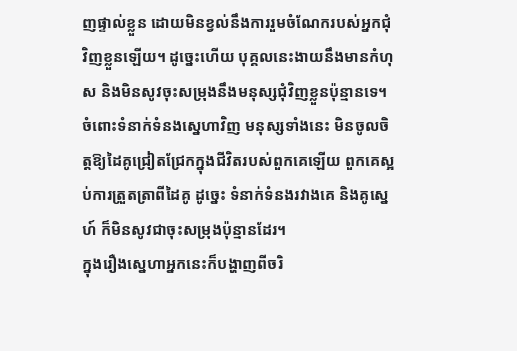ញផ្ទាល់ខ្លួន ដោយមិនខ្វល់នឹងការរួមចំណែករបស់អ្នកជុំវិញខ្លួនឡើយ។ ដូច្នេះហើយ បុគ្គលនេះងាយនឹងមានកំហុស និងមិនសូវចុះសម្រុងនឹងមនុស្សជុំវិញខ្លួនប៉ុន្មានទេ។
ចំពោះទំនាក់ទំនងស្នេហាវិញ មនុស្សទាំងនេះ មិនចូលចិត្តឱ្យដៃគូជ្រៀតជ្រែកក្នុងជីវិតរបស់ពួកគេឡើយ ពួកគេស្អប់ការត្រួតត្រាពីដៃគូ ដូច្នេះ ទំនាក់ទំនងរវាងគេ និងគូស្នេហ៍ ក៏មិនសូវជាចុះសម្រុងប៉ុន្មានដែរ។
ក្នុងរឿងស្នេហាអ្នកនេះក៏បង្ហាញពីចរិ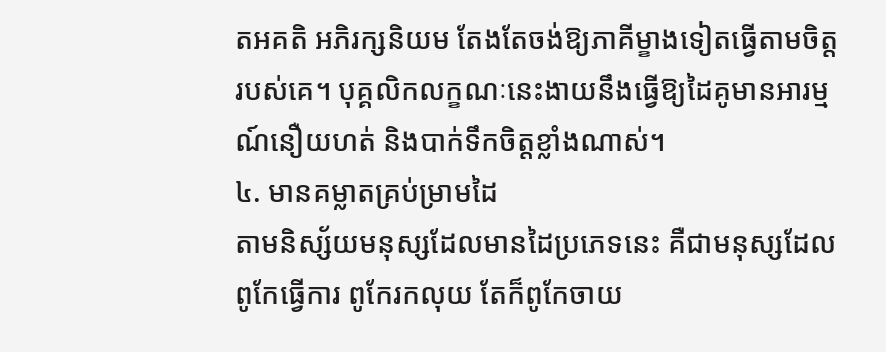តអគតិ អភិរក្សនិយម តែងតែចង់ឱ្យភាគីម្ខាងទៀតធ្វើតាមចិត្តរបស់គេ។ បុគ្គលិកលក្ខណៈនេះងាយនឹងធ្វើឱ្យដៃគូមានអារម្មណ៍នឿយហត់ និងបាក់ទឹកចិត្តខ្លាំងណាស់។
៤. មានគម្លាតគ្រប់ម្រាមដៃ
តាមនិស្ស័យមនុស្សដែលមានដៃប្រភេទនេះ គឺជាមនុស្សដែលពូកែធ្វើការ ពូកែរកលុយ តែក៏ពូកែចាយ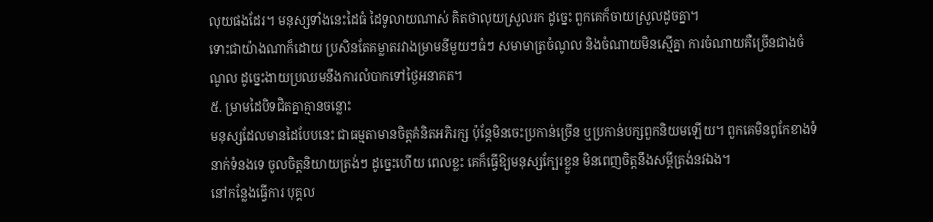លុយផងដែរ។ មនុស្សទាំងនេះដៃធំ ដៃទូលាយណាស់ គិតថាលុយស្រួលរក ដូច្នេះ ពួកគេក៏ចាយស្រួលដូចគ្នា។
ទោះជាយ៉ាងណាក៏ដោយ ប្រសិនតែគម្លាតរវាងម្រាមនីមួយៗធំៗ សមាមាត្រចំណូល និងចំណាយមិនស្មើគ្នា ការចំណាយគឺច្រើនជាងចំណូល ដូច្នេះងាយប្រឈមនឹងការលំបាកទៅថ្ងៃអនាគត។
៥. ម្រាមដៃបិទជិតគ្នាគ្មានចន្លោះ
មនុស្សដែលមានដៃបែបនេះ ជាធម្មតាមានចិត្តគំនិតអភិរក្ស ប៉ុន្តែមិនចេះប្រកាន់ច្រើន ឬប្រកាន់បក្សពួកនិយមឡើយ។ ពួកគេមិនពូកែខាងទំនាក់ទំនងទេ ចូលចិត្តនិយាយត្រង់ៗ ដូច្នេះហើយ ពេលខ្លះ គេក៏ធ្វើឱ្យមនុស្សក្បែរខ្លួន មិនពេញចិត្តនឹងសម្ដីត្រង់នវឯង។
នៅកន្លែងធ្វើការ បុគ្គល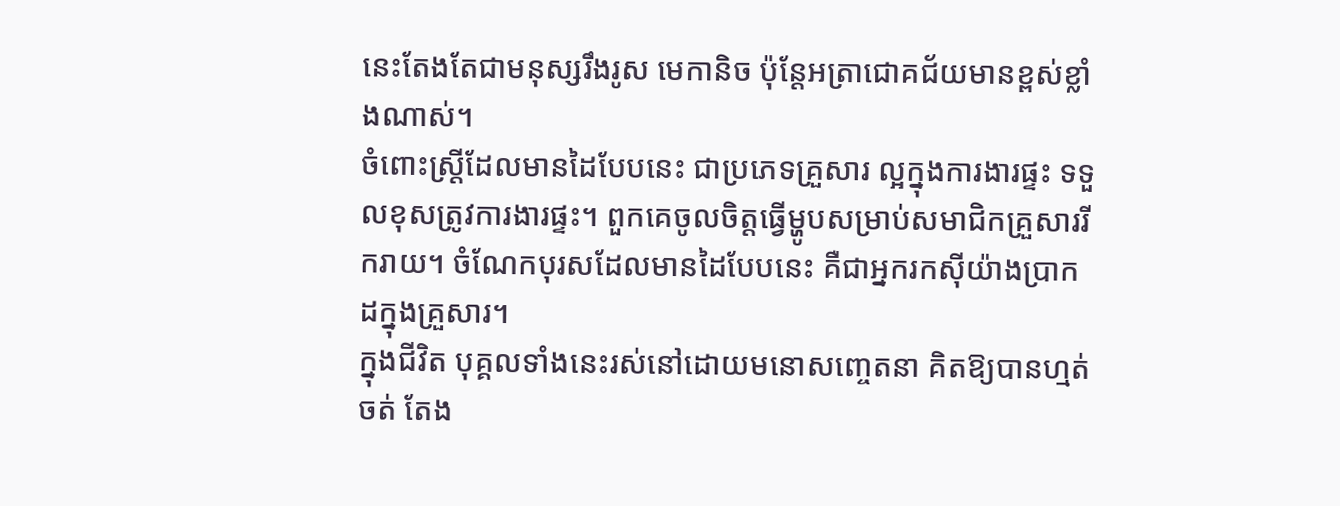នេះតែងតែជាមនុស្សរឹងរូស មេកានិច ប៉ុន្តែអត្រាជោគជ័យមានខ្ពស់ខ្លាំងណាស់។
ចំពោះស្ត្រីដែលមានដៃបែបនេះ ជាប្រភេទគ្រួសារ ល្អក្នុងការងារផ្ទះ ទទួលខុសត្រូវការងារផ្ទះ។ ពួកគេចូលចិត្តធ្វើម្ហូបសម្រាប់សមាជិកគ្រួសាររីករាយ។ ចំណែកបុរសដែលមានដៃបែបនេះ គឺជាអ្នករកស៊ីយ៉ាងប្រាកដក្នុងគ្រួសារ។
ក្នុងជីវិត បុគ្គលទាំងនេះរស់នៅដោយមនោសញ្ចេតនា គិតឱ្យបានហ្មត់ចត់ តែង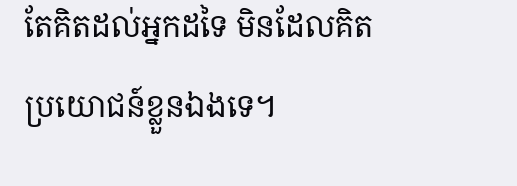តែគិតដល់អ្នកដទៃ មិនដែលគិតប្រយោជន៍ខ្លួនឯងទេ។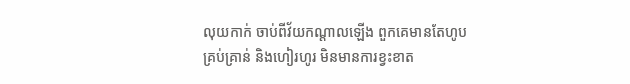លុយកាក់ ចាប់ពីវ័យកណ្តាលឡើង ពួកគេមានតែហូបគ្រប់គ្រាន់ និងហៀរហូរ មិនមានការខ្វះខាត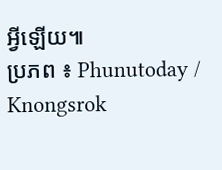អ្វីឡើយ៕
ប្រភព ៖ Phunutoday / Knongsrok